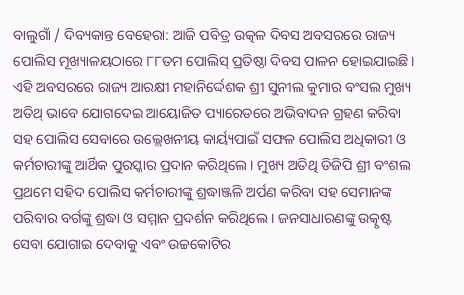ବାଲୁଗାଁ / ଦିବ୍ୟକାନ୍ତ ବେହେରା: ଆଜି ପବିତ୍ର ଉତ୍କଳ ଦିବସ ଅବସରରେ ରାଜ୍ୟ ପୋଲିସ ମୂଖ୍ୟାଳୟଠାରେ ୮୮ତମ ପୋଲିସ୍ ପ୍ରତିଷ୍ଠା ଦିବସ ପାଳନ ହୋଇଯାଇଛି। ଏହି ଅବସରରେ ରାଜ୍ୟ ଆରକ୍ଷୀ ମହାନିର୍ଦ୍ଦେଶକ ଶ୍ରୀ ସୁନୀଲ କୁମାର ବଂସଲ ମୁଖ୍ୟ ଅତିଥ୍ ଭାବେ ଯୋଗଦେଇ ଆୟୋଜିତ ପ୍ୟାରେଡରେ ଅଭିବାଦନ ଗ୍ରହଣ କରିବା ସହ ପୋଲିସ ସେବାରେ ଉଲ୍ଲେଖନୀୟ କାର୍ୟ୍ୟପାଇଁ ସଫଳ ପୋଲିସ ଅଧିକାରୀ ଓ କର୍ମଚାରୀଙ୍କୁ ଆର୍ଥିକ ପୁରସ୍କାର ପ୍ରଦାନ କରିଥିଲେ । ମୁଖ୍ୟ ଅତିଥି ଡିଜିପି ଶ୍ରୀ ବଂଶଲ ପ୍ରଥମେ ସହିଦ ପୋଲିସ କର୍ମଚାରୀଙ୍କୁ ଶ୍ରଦ୍ଧାଞ୍ଜଳି ଅର୍ପଣ କରିବା ସହ ସେମାନଙ୍କ ପରିବାର ବର୍ଗଙ୍କୁ ଶ୍ରଦ୍ଧା ଓ ସମ୍ମାନ ପ୍ରଦର୍ଶନ କରିଥିଲେ । ଜନସାଧାରଣଙ୍କୁ ଉତ୍କୃଷ୍ଟ ସେବା ଯୋଗାଇ ଦେବାକୁ ଏବଂ ଉଚ୍ଚକୋଟିର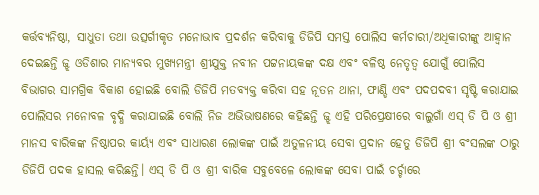କର୍ତ୍ତବ୍ୟନିଷ୍ଠା, ସାଧୁତା ତଥା ଉତ୍ସର୍ଗୀକୃତ ମନୋଭାବ ପ୍ରଦର୍ଶନ କରିବାକୁ ଡିଜିପି ସମସ୍ତ ପୋଲିସ କର୍ମଚାରୀ/ଅଧିକାରୀଙ୍କୁ ଆହ୍ବାନ ଦେଇଛନ୍ତି ଜ୍ଝ ଓଡିଶାର ମାନ୍ୟବର ମୁଖ୍ୟମନ୍ତ୍ରୀ ଶ୍ରୀଯୁକ୍ତ ନବୀନ ପଟ୍ଟନାୟକଙ୍କ ଦକ୍ଷ ଏବଂ ବଳିଷ୍ଠ ନେତୃତ୍ୱ ଯୋଗୁଁ ପୋଲିସ ବିଭାଗର ସାମଗ୍ରିକ ବିକାଶ ହୋଇଛି ବୋଲି ଡିଜିପି ମତବ୍ୟକ୍ତ କରିବା ସହ ନୂତନ ଥାନା, ଫାଣ୍ଡି ଏବଂ ପଦପଦବୀ ସୃଷ୍ଟି କରାଯାଇ ପୋଲିସର ମନୋବଳ ବୃଦ୍ଧି କରାଯାଇଛି ବୋଲି ନିଜ ଅଭିଭାଷଣରେ କହିଛନ୍ତି ଜ୍ଝ ଏହି ପରିପ୍ରେକ୍ଷୀରେ ବାଲୁଗାଁ ଏସ୍ ଡି ପି ଓ ଶ୍ରୀ ମାନସ ବାରିକଙ୍କ ନିଷ୍ଠାପର କାର୍ୟ୍ୟ ଏବଂ ସାଧାରଣ ଲୋକଙ୍କ ପାଇଁ ଅତୁଳନୀୟ ସେବା ପ୍ରଦାନ ହେତୁ ଡିଜିପି ଶ୍ରୀ ବଂସଲଙ୍କ ଠାରୁ ଡିଜିପି ପଦକ ହାସଲ କରିଛନ୍ତି। ଏସ୍ ଡି ପି ଓ ଶ୍ରୀ ବାରିକ ସବୁବେଳେ ଲୋକଙ୍କ ସେବା ପାଇଁ ଚର୍ଚ୍ଚାରେ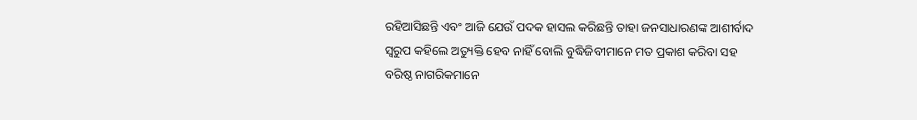ରହିଆସିଛନ୍ତି ଏବଂ ଆଜି ଯେଉଁ ପଦକ ହାସଲ କରିଛନ୍ତି ତାହା ଜନସାଧାରଣଙ୍କ ଆଶୀର୍ବାଦ ସ୍ଵରୁପ କହିଲେ ଅତ୍ୟୁକ୍ତି ହେବ ନାହିଁ ବୋଲି ବୁଦ୍ଧିଜିବୀମାନେ ମତ ପ୍ରକାଶ କରିବା ସହ ବରିଷ୍ଠ ନାଗରିକମାନେ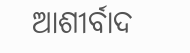ଆଶୀର୍ବାଦ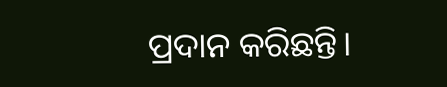ପ୍ରଦାନ କରିଛନ୍ତି।